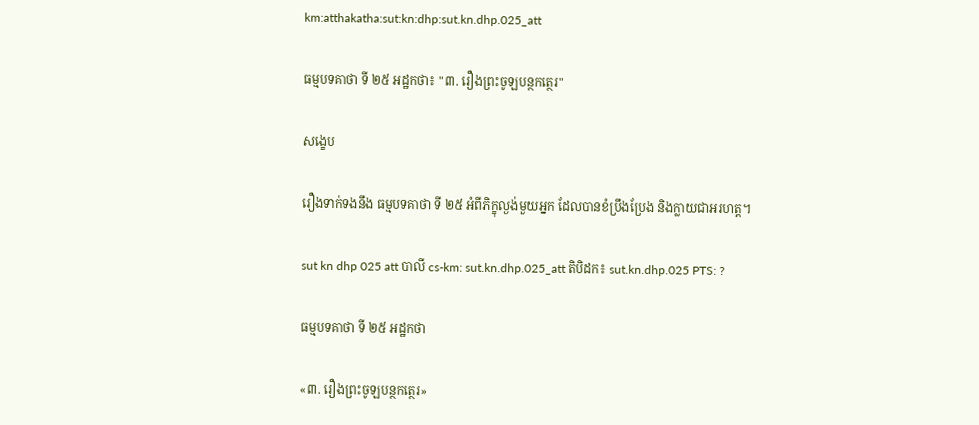km:atthakatha:sut:kn:dhp:sut.kn.dhp.025_att

ធម្មបទគាថា ទី ២៥ អដ្ឋកថា៖ "៣. រឿងព្រះចូឡបន្ថកត្ថេរ"

សង្ខេប

រឿងទាក់ទងនឹង ធម្មបទគាថា ទី ២៥ អំពីភិក្ខុល្ងង់មួយអ្នក ដែលបានខំប្រឹងប្រែង និងក្លាយជាអរហត្ត។

sut kn dhp 025 att បាលី cs-km: sut.kn.dhp.025_att តិបិដក៖ sut.kn.dhp.025 PTS: ?

ធម្មបទគាថា ទី ២៥ អដ្ឋកថា

«៣. រឿងព្រះចូឡបន្ថកត្ថេរ»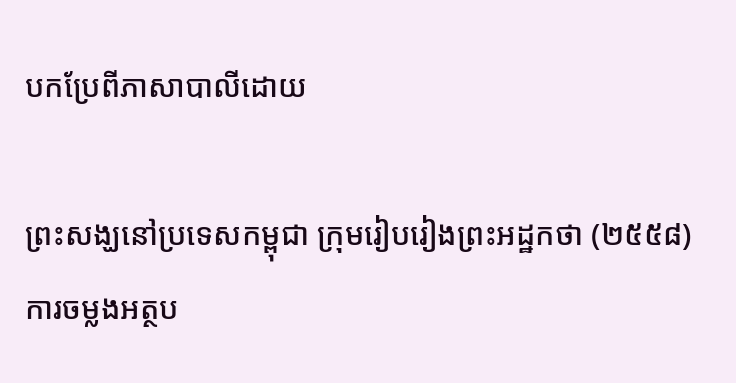បកប្រែពីភាសាបាលីដោយ

ព្រះសង្ឃនៅប្រទេសកម្ពុជា ក្រុមរៀបរៀងព្រះអដ្ឋកថា (២៥៥៨) ការចម្លងអត្ថប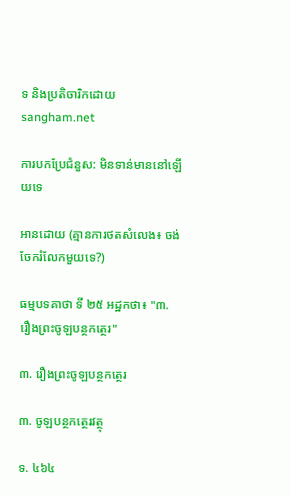ទ និងប្រតិចារិកដោយ sangham.net

ការបកប្រែជំនួស: មិនទាន់មាននៅឡើយទេ

អានដោយ (គ្មានការថតសំលេង៖ ចង់ចែករំលែកមួយទេ?)

ធម្មបទគាថា ទី ២៥ អដ្ឋកថា៖ "៣. រឿងព្រះចូឡបន្ថកត្ថេរ"

៣. រឿងព្រះចូឡបន្ថកត្ថេរ

៣. ចូឡបន្ថកត្ថេរវត្ថុ

ទ. ៤៦៤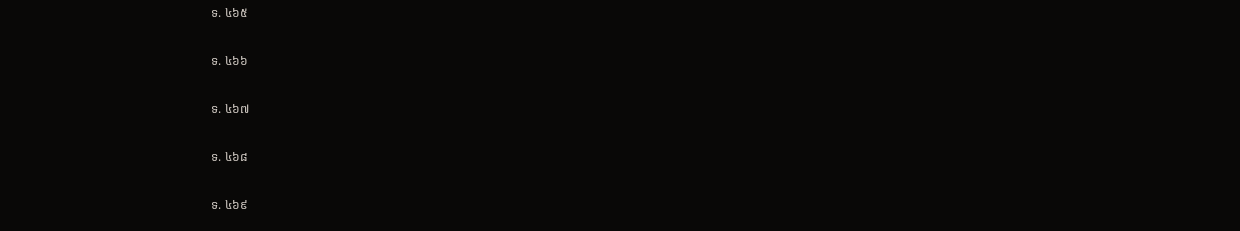ទ. ៤៦៥

ទ. ៤៦៦

ទ. ៤៦៧

ទ. ៤៦៨

ទ. ៤៦៩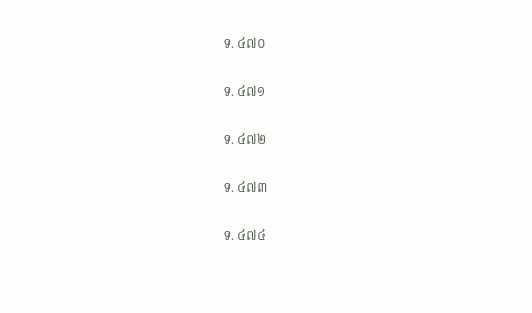ទ. ៤៧០

ទ. ៤៧១

ទ. ៤៧២

ទ. ៤៧៣

ទ. ៤៧៤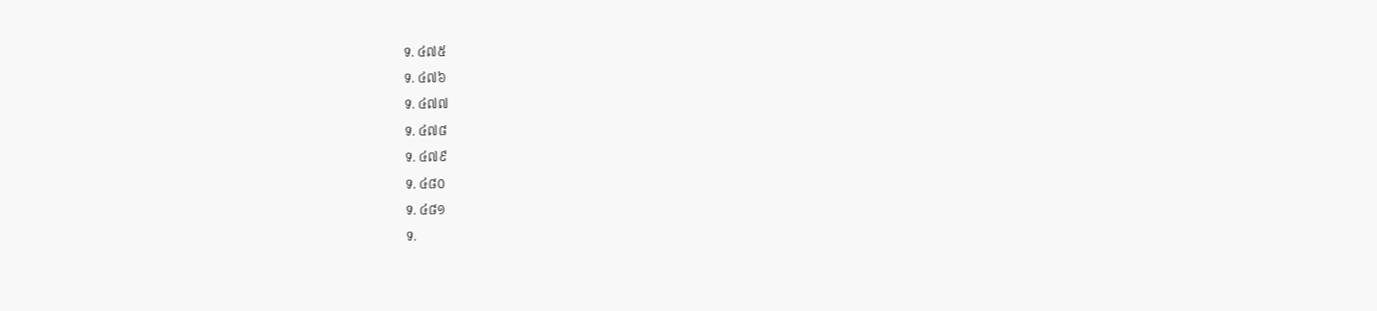ទ. ៤៧៥

ទ. ៤៧៦

ទ. ៤៧៧

ទ. ៤៧៨

ទ. ៤៧៩

ទ. ៤៨០

ទ. ៤៨១

ទ.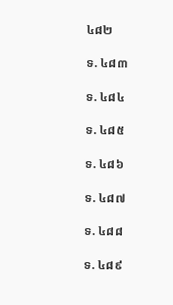៤៨២

ទ. ៤៨៣

ទ. ៤៨៤

ទ. ៤៨៥

ទ. ៤៨៦

ទ. ៤៨៧

ទ. ៤៨៨

ទ. ៤៨៩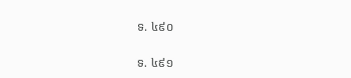ទ. ៤៩០

ទ. ៤៩១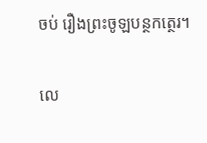ចប់ រឿងព្រះចូឡបន្ថកត្ថេរ។

លេ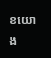ខយោង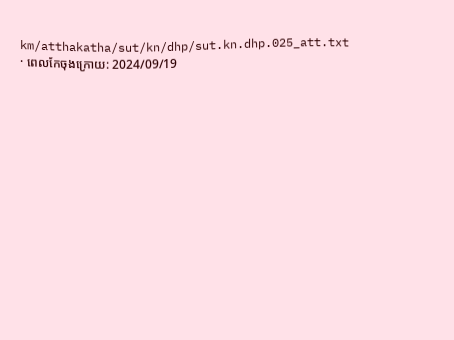km/atthakatha/sut/kn/dhp/sut.kn.dhp.025_att.txt · ពេលកែចុងក្រោយ: 2024/09/19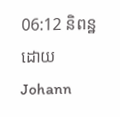06:12 និពន្ឋដោយ Johann